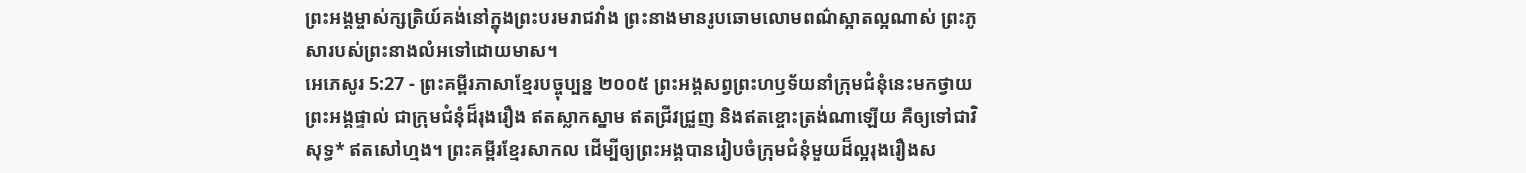ព្រះអង្គម្ចាស់ក្សត្រិយ៍គង់នៅក្នុងព្រះបរមរាជវាំង ព្រះនាងមានរូបឆោមលោមពណ៌ស្អាតល្អណាស់ ព្រះភូសារបស់ព្រះនាងលំអទៅដោយមាស។
អេភេសូរ 5:27 - ព្រះគម្ពីរភាសាខ្មែរបច្ចុប្បន្ន ២០០៥ ព្រះអង្គសព្វព្រះហឫទ័យនាំក្រុមជំនុំនេះមកថ្វាយព្រះអង្គផ្ទាល់ ជាក្រុមជំនុំដ៏រុងរឿង ឥតស្លាកស្នាម ឥតជ្រីវជ្រួញ និងឥតខ្ចោះត្រង់ណាឡើយ គឺឲ្យទៅជាវិសុទ្ធ* ឥតសៅហ្មង។ ព្រះគម្ពីរខ្មែរសាកល ដើម្បីឲ្យព្រះអង្គបានរៀបចំក្រុមជំនុំមួយដ៏ល្អរុងរឿងស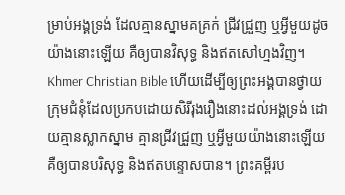ម្រាប់អង្គទ្រង់ ដែលគ្មានស្នាមគគ្រក់ ជ្រីវជ្រួញ ឬអ្វីមួយដូចយ៉ាងនោះឡើយ គឺឲ្យបានវិសុទ្ធ និងឥតសៅហ្មងវិញ។ Khmer Christian Bible ហើយដើម្បីឲ្យព្រះអង្គបានថ្វាយក្រុមជំនុំដែលប្រកបដោយសិរីរុងរឿងនោះដល់អង្គទ្រង់ ដោយគ្មានស្លាកស្នាម គ្មានជ្រីវជ្រួញ ឬអ្វីមួយយ៉ាងនោះឡើយ គឺឲ្យបានបរិសុទ្ធ និងឥតបន្ទោសបាន។ ព្រះគម្ពីរប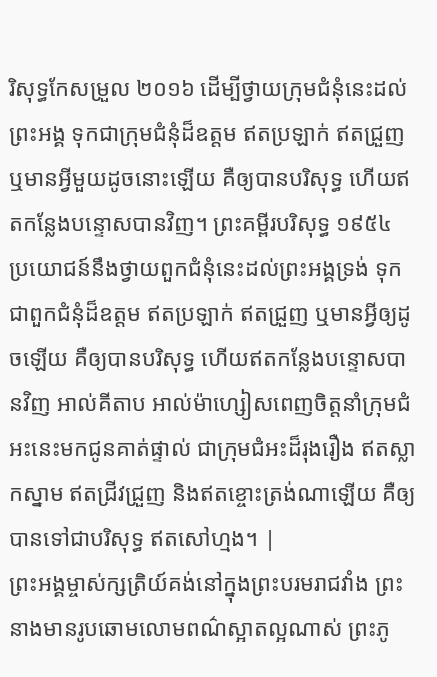រិសុទ្ធកែសម្រួល ២០១៦ ដើម្បីថ្វាយក្រុមជំនុំនេះដល់ព្រះអង្គ ទុកជាក្រុមជំនុំដ៏ឧត្តម ឥតប្រឡាក់ ឥតជ្រួញ ឬមានអ្វីមួយដូចនោះឡើយ គឺឲ្យបានបរិសុទ្ធ ហើយឥតកន្លែងបន្ទោសបានវិញ។ ព្រះគម្ពីរបរិសុទ្ធ ១៩៥៤ ប្រយោជន៍នឹងថ្វាយពួកជំនុំនេះដល់ព្រះអង្គទ្រង់ ទុកជាពួកជំនុំដ៏ឧត្តម ឥតប្រឡាក់ ឥតជ្រួញ ឬមានអ្វីឲ្យដូចឡើយ គឺឲ្យបានបរិសុទ្ធ ហើយឥតកន្លែងបន្ទោសបានវិញ អាល់គីតាប អាល់ម៉ាហ្សៀសពេញចិត្តនាំក្រុមជំអះនេះមកជូនគាត់ផ្ទាល់ ជាក្រុមជំអះដ៏រុងរឿង ឥតស្លាកស្នាម ឥតជ្រីវជ្រួញ និងឥតខ្ចោះត្រង់ណាឡើយ គឺឲ្យបានទៅជាបរិសុទ្ធ ឥតសៅហ្មង។ |
ព្រះអង្គម្ចាស់ក្សត្រិយ៍គង់នៅក្នុងព្រះបរមរាជវាំង ព្រះនាងមានរូបឆោមលោមពណ៌ស្អាតល្អណាស់ ព្រះភូ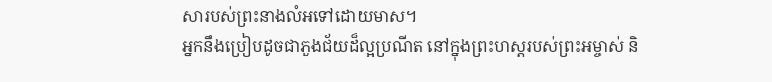សារបស់ព្រះនាងលំអទៅដោយមាស។
អ្នកនឹងប្រៀបដូចជាភួងជ័យដ៏ល្អប្រណីត នៅក្នុងព្រះហស្ដរបស់ព្រះអម្ចាស់ និ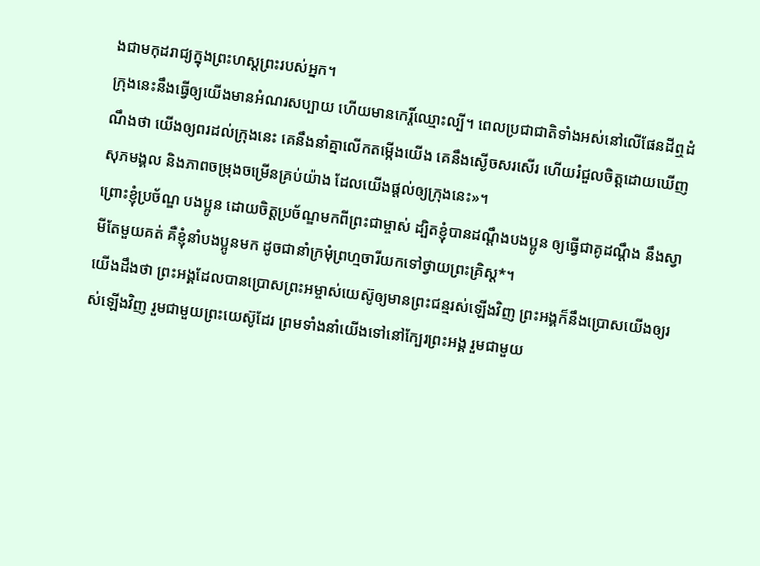ងជាមកុដរាជ្យក្នុងព្រះហស្ដព្រះរបស់អ្នក។
ក្រុងនេះនឹងធ្វើឲ្យយើងមានអំណរសប្បាយ ហើយមានកេរ្តិ៍ឈ្មោះល្បី។ ពេលប្រជាជាតិទាំងអស់នៅលើផែនដីឮដំណឹងថា យើងឲ្យពរដល់ក្រុងនេះ គេនឹងនាំគ្នាលើកតម្កើងយើង គេនឹងស្ងើចសរសើរ ហើយរំជួលចិត្តដោយឃើញសុភមង្គល និងភាពចម្រុងចម្រើនគ្រប់យ៉ាង ដែលយើងផ្ដល់ឲ្យក្រុងនេះ»។
ព្រោះខ្ញុំប្រច័ណ្ឌ បងប្អូន ដោយចិត្តប្រច័ណ្ឌមកពីព្រះជាម្ចាស់ ដ្បិតខ្ញុំបានដណ្ដឹងបងប្អូន ឲ្យធ្វើជាគូដណ្ដឹង នឹងស្វាមីតែមួយគត់ គឺខ្ញុំនាំបងប្អូនមក ដូចជានាំក្រមុំព្រហ្មចារីយកទៅថ្វាយព្រះគ្រិស្ត*។
យើងដឹងថា ព្រះអង្គដែលបានប្រោសព្រះអម្ចាស់យេស៊ូឲ្យមានព្រះជន្មរស់ឡើងវិញ ព្រះអង្គក៏នឹងប្រោសយើងឲ្យរស់ឡើងវិញ រួមជាមួយព្រះយេស៊ូដែរ ព្រមទាំងនាំយើងទៅនៅក្បែរព្រះអង្គ រួមជាមួយ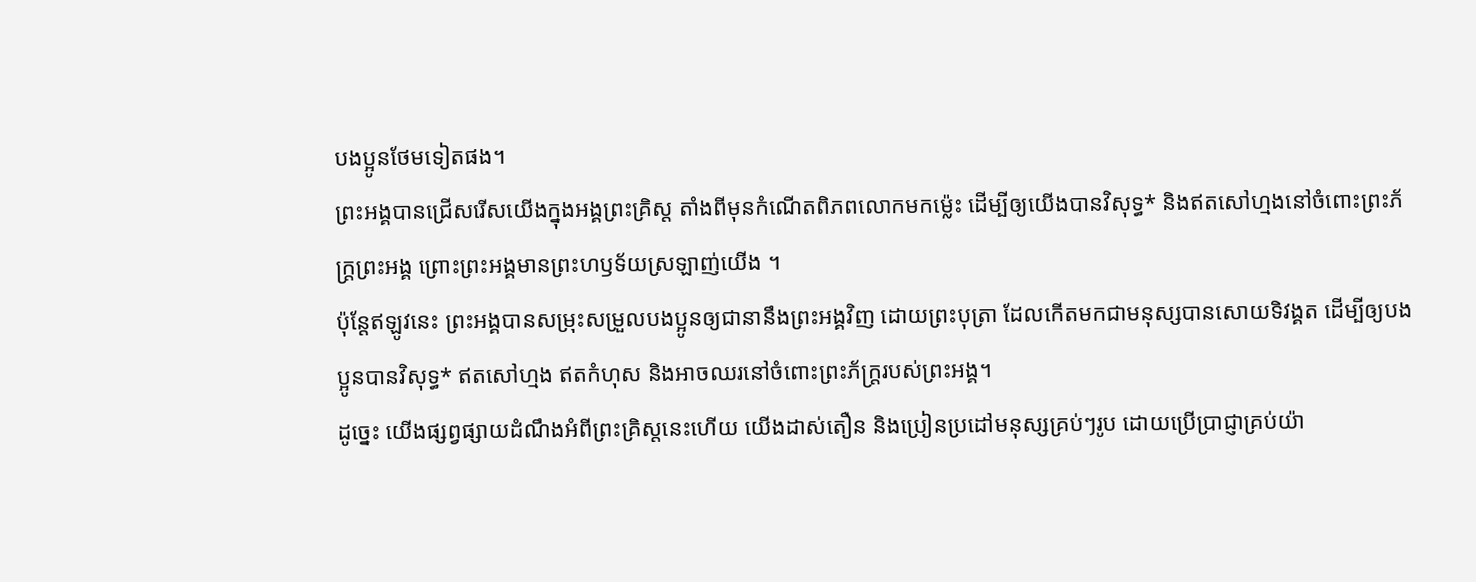បងប្អូនថែមទៀតផង។
ព្រះអង្គបានជ្រើសរើសយើងក្នុងអង្គព្រះគ្រិស្ត តាំងពីមុនកំណើតពិភពលោកមកម៉្លេះ ដើម្បីឲ្យយើងបានវិសុទ្ធ* និងឥតសៅហ្មងនៅចំពោះព្រះភ័ក្ត្រព្រះអង្គ ព្រោះព្រះអង្គមានព្រះហឫទ័យស្រឡាញ់យើង ។
ប៉ុន្តែឥឡូវនេះ ព្រះអង្គបានសម្រុះសម្រួលបងប្អូនឲ្យជានានឹងព្រះអង្គវិញ ដោយព្រះបុត្រា ដែលកើតមកជាមនុស្សបានសោយទិវង្គត ដើម្បីឲ្យបងប្អូនបានវិសុទ្ធ* ឥតសៅហ្មង ឥតកំហុស និងអាចឈរនៅចំពោះព្រះភ័ក្ត្ររបស់ព្រះអង្គ។
ដូច្នេះ យើងផ្សព្វផ្សាយដំណឹងអំពីព្រះគ្រិស្តនេះហើយ យើងដាស់តឿន និងប្រៀនប្រដៅមនុស្សគ្រប់ៗរូប ដោយប្រើប្រាជ្ញាគ្រប់យ៉ា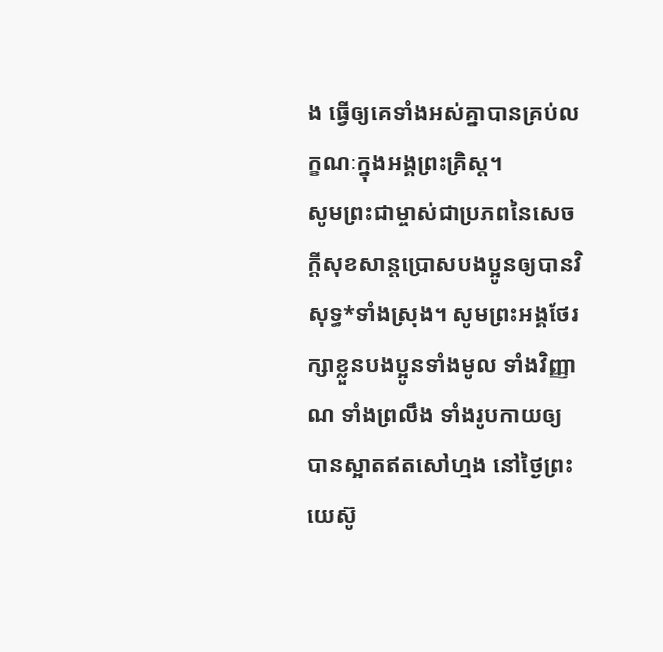ង ធ្វើឲ្យគេទាំងអស់គ្នាបានគ្រប់លក្ខណៈក្នុងអង្គព្រះគ្រិស្ត។
សូមព្រះជាម្ចាស់ជាប្រភពនៃសេចក្ដីសុខសាន្តប្រោសបងប្អូនឲ្យបានវិសុទ្ធ*ទាំងស្រុង។ សូមព្រះអង្គថែរក្សាខ្លួនបងប្អូនទាំងមូល ទាំងវិញ្ញាណ ទាំងព្រលឹង ទាំងរូបកាយឲ្យបានស្អាតឥតសៅហ្មង នៅថ្ងៃព្រះយេស៊ូ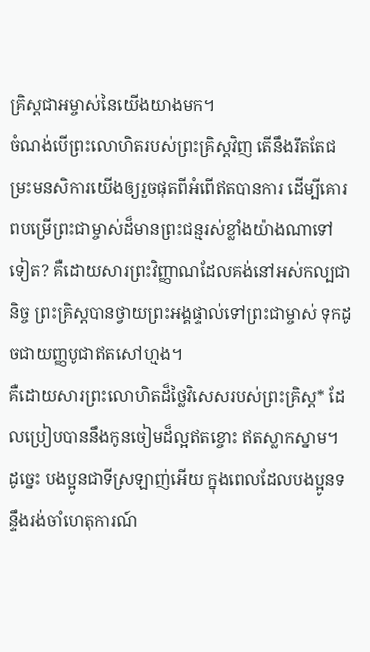គ្រិស្តជាអម្ចាស់នៃយើងយាងមក។
ចំណង់បើព្រះលោហិតរបស់ព្រះគ្រិស្តវិញ តើនឹងរឹតតែជម្រះមនសិការយើងឲ្យរួចផុតពីអំពើឥតបានការ ដើម្បីគោរពបម្រើព្រះជាម្ចាស់ដ៏មានព្រះជន្មរស់ខ្លាំងយ៉ាងណាទៅទៀត? គឺដោយសារព្រះវិញ្ញាណដែលគង់នៅអស់កល្បជានិច្ច ព្រះគ្រិស្តបានថ្វាយព្រះអង្គផ្ទាល់ទៅព្រះជាម្ចាស់ ទុកដូចជាយញ្ញបូជាឥតសៅហ្មង។
គឺដោយសារព្រះលោហិតដ៏ថ្លៃវិសេសរបស់ព្រះគ្រិស្ត* ដែលប្រៀបបាននឹងកូនចៀមដ៏ល្អឥតខ្ចោះ ឥតស្លាកស្នាម។
ដូច្នេះ បងប្អូនជាទីស្រឡាញ់អើយ ក្នុងពេលដែលបងប្អូនទន្ទឹងរង់ចាំហេតុការណ៍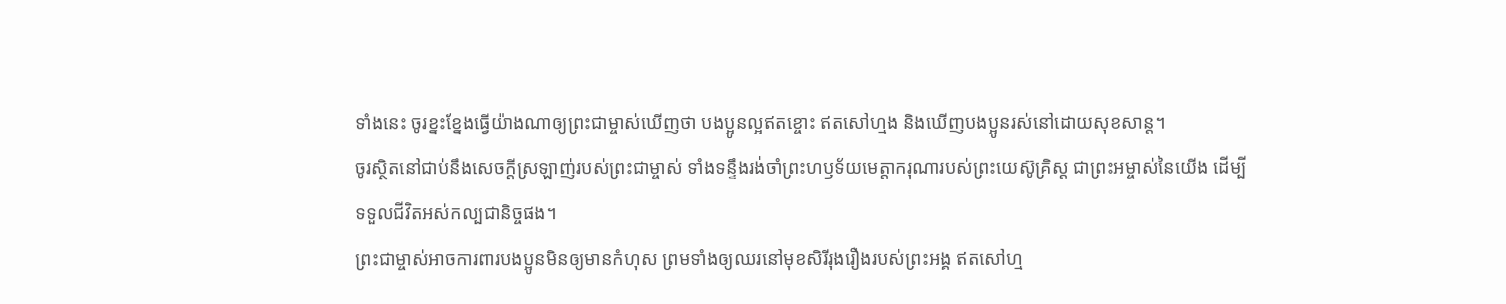ទាំងនេះ ចូរខ្នះខ្នែងធ្វើយ៉ាងណាឲ្យព្រះជាម្ចាស់ឃើញថា បងប្អូនល្អឥតខ្ចោះ ឥតសៅហ្មង និងឃើញបងប្អូនរស់នៅដោយសុខសាន្ត។
ចូរស្ថិតនៅជាប់នឹងសេចក្ដីស្រឡាញ់របស់ព្រះជាម្ចាស់ ទាំងទន្ទឹងរង់ចាំព្រះហឫទ័យមេត្តាករុណារបស់ព្រះយេស៊ូគ្រិស្ត ជាព្រះអម្ចាស់នៃយើង ដើម្បីទទួលជីវិតអស់កល្បជានិច្ចផង។
ព្រះជាម្ចាស់អាចការពារបងប្អូនមិនឲ្យមានកំហុស ព្រមទាំងឲ្យឈរនៅមុខសិរីរុងរឿងរបស់ព្រះអង្គ ឥតសៅហ្ម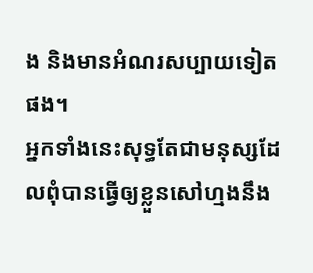ង និងមានអំណរសប្បាយទៀតផង។
អ្នកទាំងនេះសុទ្ធតែជាមនុស្សដែលពុំបានធ្វើឲ្យខ្លួនសៅហ្មងនឹង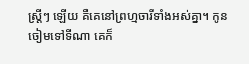ស្ត្រីៗ ឡើយ គឺគេនៅព្រហ្មចារីទាំងអស់គ្នា។ កូនចៀមទៅទីណា គេក៏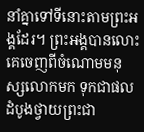នាំគ្នាទៅទីនោះតាមព្រះអង្គដែរ។ ព្រះអង្គបានលោះគេចេញពីចំណោមមនុស្សលោកមក ទុកជាផលដំបូងថ្វាយព្រះជា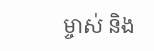ម្ចាស់ និង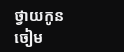ថ្វាយកូនចៀម